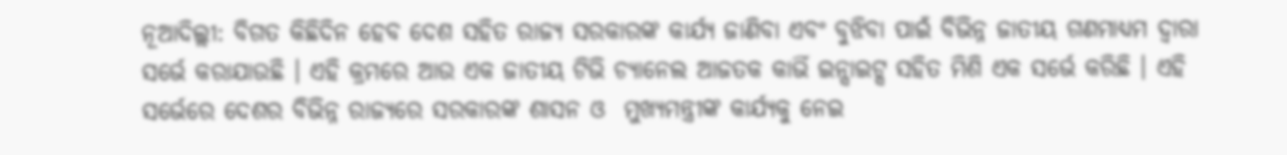ନୂଆଦିଲ୍ଲୀ: ବିଗତ କିଛିଦିନ ହେବ ଦେଶ ସହିତ ରାଜ୍ୟ ସରକାରଙ୍କ କାର୍ଯ୍ୟ ଜାଣିବା ଏବଂ ବୁଝିବା ପାଇଁ ବିଭିନ୍ନ ଜାତୀୟ ଗଣମାଧ୍ୟମ ଦ୍ୱାରା ସର୍ଭେ କରାଯାଉଛି । ଏହି କ୍ରମରେ ଆଉ ଏକ ଜାତୀୟ ଟିଭି ଚ୍ୟାନେଲ ଆଜତକ କାର୍ଭି ଇନ୍ସାଇଟ୍ସ ସହିତ ମିଶି ଏକ ସର୍ଭେ କରିଛି । ଏହି ସର୍ଭେରେ ଦେଶର ବିଭିନ୍ନ ରାଜ୍ୟରେ ସରକାରଙ୍କ ଶାସନ ଓ  ମୁଖ୍ୟମନ୍ତ୍ରୀଙ୍କ କାର୍ଯ୍ୟକୁ ନେଇ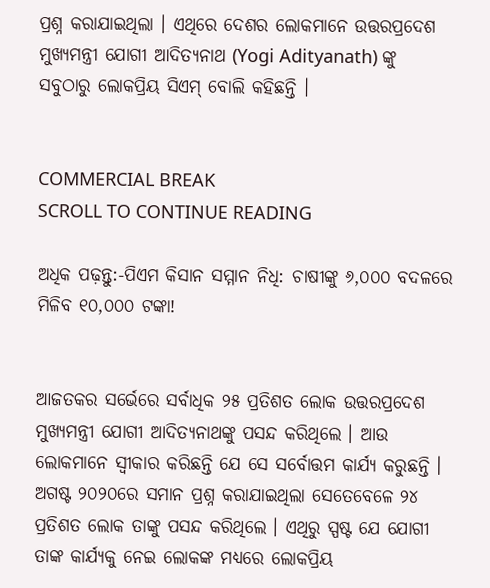ପ୍ରଶ୍ନ କରାଯାଇଥିଲା । ଏଥିରେ ଦେଶର ଲୋକମାନେ ଉତ୍ତରପ୍ରଦେଶ ମୁଖ୍ୟମନ୍ତ୍ରୀ ଯୋଗୀ ଆଦିତ୍ୟନାଥ (Yogi Adityanath) ଙ୍କୁ ସବୁଠାରୁ ଲୋକପ୍ରିୟ ସିଏମ୍ ବୋଲି କହିଛନ୍ତି ।


COMMERCIAL BREAK
SCROLL TO CONTINUE READING

ଅଧିକ ପଢ଼ନ୍ତୁ:-ପିଏମ କିସାନ ସମ୍ମାନ ନିଧି: ଚାଷୀଙ୍କୁ ୬,୦୦୦ ବଦଳରେ ମିଳିବ ୧୦,୦୦୦ ଟଙ୍କା!


ଆଜତକର ସର୍ଭେରେ ସର୍ବାଧିକ ୨୫ ପ୍ରତିଶତ ଲୋକ ଉତ୍ତରପ୍ରଦେଶ ମୁଖ୍ୟମନ୍ତ୍ରୀ ଯୋଗୀ ଆଦିତ୍ୟନାଥଙ୍କୁ ପସନ୍ଦ କରିଥିଲେ । ଆଉ ଲୋକମାନେ ସ୍ୱୀକାର କରିଛନ୍ତି ଯେ ସେ ସର୍ବୋତ୍ତମ କାର୍ଯ୍ୟ କରୁଛନ୍ତି । ଅଗଷ୍ଟ ୨୦୨୦ରେ ସମାନ ପ୍ରଶ୍ନ କରାଯାଇଥିଲା ସେତେବେଳେ ୨୪ ପ୍ରତିଶତ ଲୋକ ତାଙ୍କୁ ପସନ୍ଦ କରିଥିଲେ । ଏଥିରୁ ସ୍ପଷ୍ଟ ଯେ ଯୋଗୀ ତାଙ୍କ କାର୍ଯ୍ୟକୁ ନେଇ ଲୋକଙ୍କ ମଧ୍ୟରେ ଲୋକପ୍ରିୟ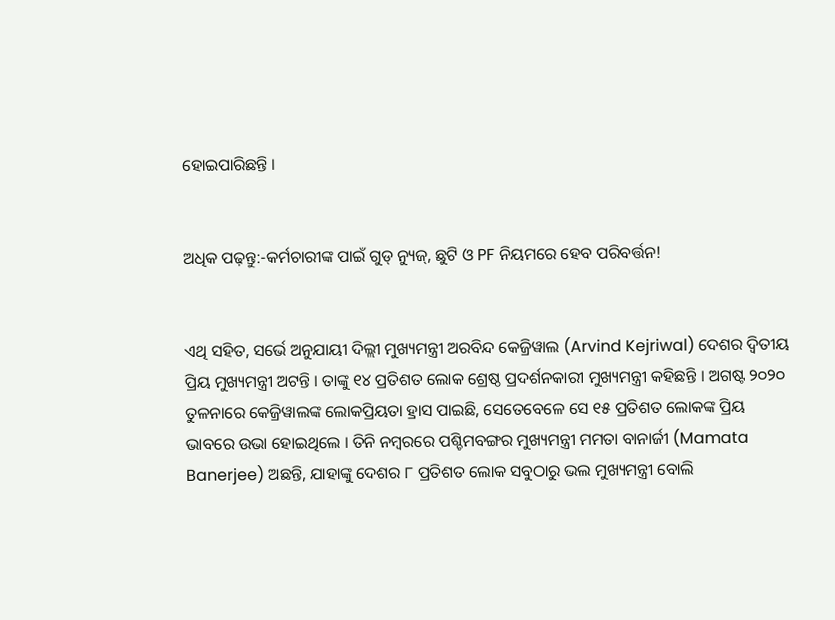ହୋଇପାରିଛନ୍ତି ।


ଅଧିକ ପଢ଼ନ୍ତୁ:-କର୍ମଚାରୀଙ୍କ ପାଇଁ ଗୁଡ୍ ନ୍ୟୁଜ୍, ଛୁଟି ଓ PF ନିୟମରେ ହେବ ପରିବର୍ତ୍ତନ!


ଏଥି ସହିତ, ସର୍ଭେ ଅନୁଯାୟୀ ଦିଲ୍ଲୀ ମୁଖ୍ୟମନ୍ତ୍ରୀ ଅରବିନ୍ଦ କେଜ୍ରିୱାଲ (Arvind Kejriwal) ଦେଶର ଦ୍ୱିତୀୟ ପ୍ରିୟ ମୁଖ୍ୟମନ୍ତ୍ରୀ ଅଟନ୍ତି । ତାଙ୍କୁ ୧୪ ପ୍ରତିଶତ ଲୋକ ଶ୍ରେଷ୍ଠ ପ୍ରଦର୍ଶନକାରୀ ମୁଖ୍ୟମନ୍ତ୍ରୀ କହିଛନ୍ତି । ଅଗଷ୍ଟ ୨୦୨୦ ତୁଳନାରେ କେଜ୍ରିୱାଲଙ୍କ ଲୋକପ୍ରିୟତା ହ୍ରାସ ପାଇଛି, ସେତେବେଳେ ସେ ୧୫ ପ୍ରତିଶତ ଲୋକଙ୍କ ପ୍ରିୟ ଭାବରେ ଉଭା ହୋଇଥିଲେ । ତିନି ନମ୍ବରରେ ପଶ୍ଚିମବଙ୍ଗର ମୁଖ୍ୟମନ୍ତ୍ରୀ ମମତା ବାନାର୍ଜୀ (Mamata Banerjee) ଅଛନ୍ତି, ଯାହାଙ୍କୁ ଦେଶର ୮ ପ୍ରତିଶତ ଲୋକ ସବୁଠାରୁ ଭଲ ମୁଖ୍ୟମନ୍ତ୍ରୀ ବୋଲି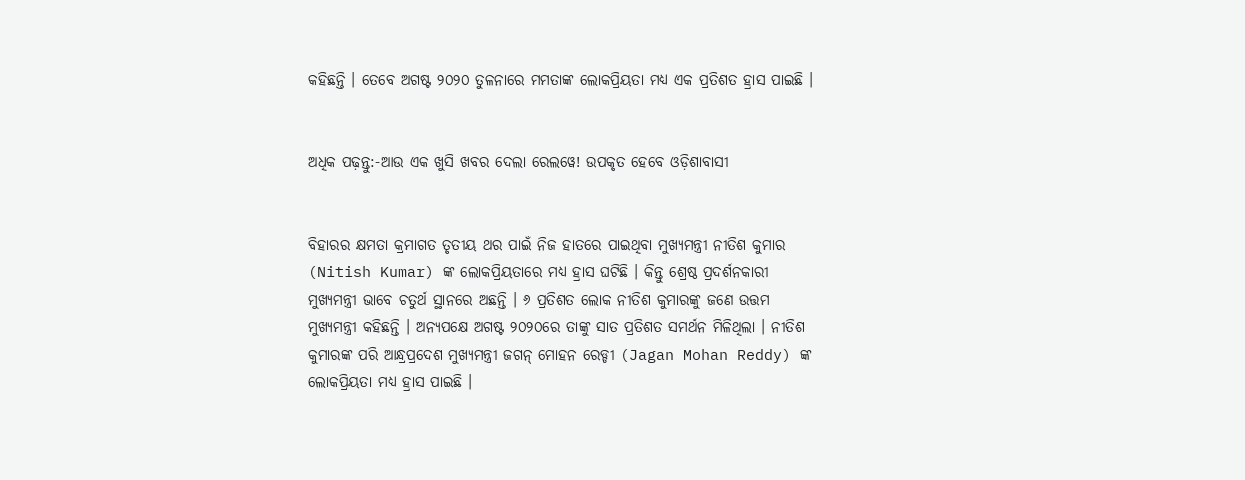କହିଛନ୍ତି । ତେବେ ଅଗଷ୍ଟ ୨୦୨୦ ତୁଳନାରେ ମମତାଙ୍କ ଲୋକପ୍ରିୟତା ମଧ୍ୟ ଏକ ପ୍ରତିଶତ ହ୍ରାସ ପାଇଛି ।


ଅଧିକ ପଢ଼ନ୍ତୁ:-ଆଉ ଏକ ଖୁସି ଖବର ଦେଲା ରେଲୱେ! ଉପକୃତ ହେବେ ଓଡ଼ିଶାବାସୀ


ବିହାରର କ୍ଷମତା କ୍ରମାଗତ ତୃତୀୟ ଥର ପାଇଁ ନିଜ ହାତରେ ପାଇଥିବା ମୁଖ୍ୟମନ୍ତ୍ରୀ ନୀତିଶ କୁମାର (Nitish Kumar) ଙ୍କ ଲୋକପ୍ରିୟତାରେ ମଧ୍ୟ ହ୍ରାସ ଘଟିଛି । କିନ୍ତୁ ଶ୍ରେଷ୍ଠ ପ୍ରଦର୍ଶନକାରୀ ମୁଖ୍ୟମନ୍ତ୍ରୀ ଭାବେ ଚତୁର୍ଥ ସ୍ଥାନରେ ଅଛନ୍ତି । ୬ ପ୍ରତିଶତ ଲୋକ ନୀତିଶ କୁମାରଙ୍କୁ ଜଣେ ଉତ୍ତମ ମୁଖ୍ୟମନ୍ତ୍ରୀ କହିଛନ୍ତି । ଅନ୍ୟପକ୍ଷେ ଅଗଷ୍ଟ ୨୦୨୦ରେ ତାଙ୍କୁ ସାତ ପ୍ରତିଶତ ସମର୍ଥନ ମିଳିଥିଲା । ନୀତିଶ କୁମାରଙ୍କ ପରି ଆନ୍ଧ୍ରପ୍ରଦେଶ ମୁଖ୍ୟମନ୍ତ୍ରୀ ଜଗନ୍ ମୋହନ ରେଡ୍ଡୀ (Jagan Mohan Reddy) ଙ୍କ ଲୋକପ୍ରିୟତା ମଧ୍ୟ ହ୍ରାସ ପାଇଛି ।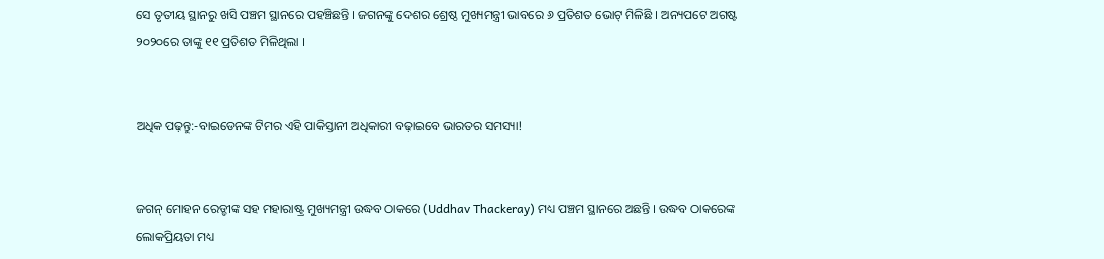ସେ ତୃତୀୟ ସ୍ଥାନରୁ ଖସି ପଞ୍ଚମ ସ୍ଥାନରେ ପହଞ୍ଚିଛନ୍ତି । ଜଗନଙ୍କୁ ଦେଶର ଶ୍ରେଷ୍ଠ ମୁଖ୍ୟମନ୍ତ୍ରୀ ଭାବରେ ୬ ପ୍ରତିଶତ ଭୋଟ୍ ମିଳିଛି । ଅନ୍ୟପଟେ ଅଗଷ୍ଟ ୨୦୨୦ରେ ତାଙ୍କୁ ୧୧ ପ୍ରତିଶତ ମିଳିଥିଲା ।


ଅଧିକ ପଢ଼ନ୍ତୁ:-ବାଇଡେନଙ୍କ ଟିମର ଏହି ପାକିସ୍ତାନୀ ଅଧିକାରୀ ବଢ଼ାଇବେ ଭାରତର ସମସ୍ୟା!


ଜଗନ୍ ମୋହନ ରେଡ୍ଡୀଙ୍କ ସହ ମହାରାଷ୍ଟ୍ର ମୁଖ୍ୟମନ୍ତ୍ରୀ ଉଦ୍ଧବ ଠାକରେ (Uddhav Thackeray) ମଧ୍ୟ ପଞ୍ଚମ ସ୍ଥାନରେ ଅଛନ୍ତି । ଉଦ୍ଧବ ଠାକରେଙ୍କ ଲୋକପ୍ରିୟତା ମଧ୍ୟ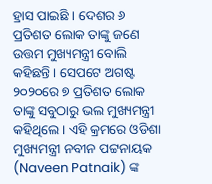ହ୍ରାସ ପାଇଛି । ଦେଶର ୬ ପ୍ରତିଶତ ଲୋକ ତାଙ୍କୁ ଜଣେ ଉତ୍ତମ ମୁଖ୍ୟମନ୍ତ୍ରୀ ବୋଲି କହିଛନ୍ତି । ସେପଟେ ଅଗଷ୍ଟ ୨୦୨୦ରେ ୭ ପ୍ରତିଶତ ଲୋକ ତାଙ୍କୁ ସବୁଠାରୁ ଭଲ ମୁଖ୍ୟମନ୍ତ୍ରୀ କହିଥିଲେ । ଏହି କ୍ରମରେ ଓଡିଶା ମୁଖ୍ୟମନ୍ତ୍ରୀ ନବୀନ ପଟ୍ଟନାୟକ (Naveen Patnaik) ଙ୍କ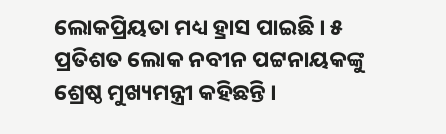ଲୋକପ୍ରିୟତା ମଧ୍ୟ ହ୍ରାସ ପାଇଛି । ୫ ପ୍ରତିଶତ ଲୋକ ନବୀନ ପଟ୍ଟନାୟକଙ୍କୁ ଶ୍ରେଷ୍ଠ ମୁଖ୍ୟମନ୍ତ୍ରୀ କହିଛନ୍ତି ।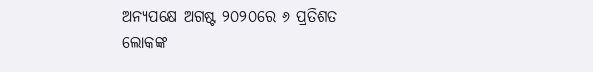ଅନ୍ୟପକ୍ଷେ ଅଗଷ୍ଟ ୨୦୨୦ରେ ୬ ପ୍ରତିଶତ ଲୋକଙ୍କ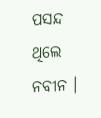ପସନ୍ଦ ଥିଲେ ନବୀନ ।